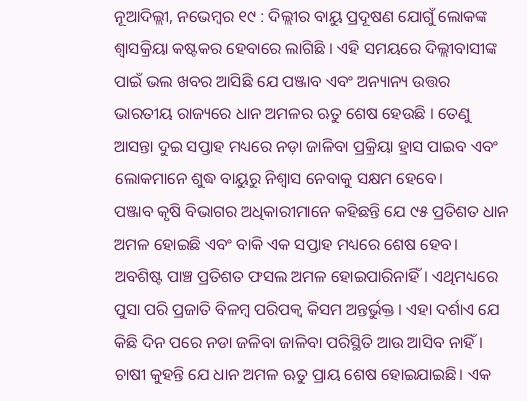ନୂଆଦିଲ୍ଲୀ, ନଭେମ୍ବର ୧୯ : ଦିଲ୍ଲୀର ବାୟୁ ପ୍ରଦୂଷଣ ଯୋଗୁଁ ଲୋକଙ୍କ ଶ୍ୱାସକ୍ରିୟା କଷ୍ଟକର ହେବାରେ ଲାଗିଛି । ଏହି ସମୟରେ ଦିଲ୍ଲୀବାସୀଙ୍କ ପାଇଁ ଭଲ ଖବର ଆସିଛି ଯେ ପଞ୍ଜାବ ଏବଂ ଅନ୍ୟାନ୍ୟ ଉତ୍ତର ଭାରତୀୟ ରାଜ୍ୟରେ ଧାନ ଅମଳର ଋତୁ ଶେଷ ହେଉଛି । ତେଣୁ ଆସନ୍ତା ଦୁଇ ସପ୍ତାହ ମଧ୍ୟରେ ନଡ଼ା ଜାଳିବା ପ୍ରକ୍ରିୟା ହ୍ରାସ ପାଇବ ଏବଂ ଲୋକମାନେ ଶୁଦ୍ଧ ବାୟୁରୁ ନିଶ୍ୱାସ ନେବାକୁ ସକ୍ଷମ ହେବେ।
ପଞ୍ଜାବ କୃଷି ବିଭାଗର ଅଧିକାରୀମାନେ କହିଛନ୍ତି ଯେ ୯୫ ପ୍ରତିଶତ ଧାନ ଅମଳ ହୋଇଛି ଏବଂ ବାକି ଏକ ସପ୍ତାହ ମଧ୍ୟରେ ଶେଷ ହେବ। ଅବଶିଷ୍ଟ ପାଞ୍ଚ ପ୍ରତିଶତ ଫସଲ ଅମଳ ହୋଇପାରିନାହିଁ। ଏଥିମଧ୍ୟରେ ପୁସା ପରି ପ୍ରଜାତି ବିଳମ୍ବ ପରିପକ୍ୱ କିସମ ଅନ୍ତର୍ଭୁକ୍ତ । ଏହା ଦର୍ଶାଏ ଯେ କିଛି ଦିନ ପରେ ନଡା ଜଳିବା ଜାଳିବା ପରିସ୍ଥିତି ଆଉ ଆସିବ ନାହିଁ ।
ଚାଷୀ କୁହନ୍ତି ଯେ ଧାନ ଅମଳ ଋତୁ ପ୍ରାୟ ଶେଷ ହୋଇଯାଇଛି। ଏକ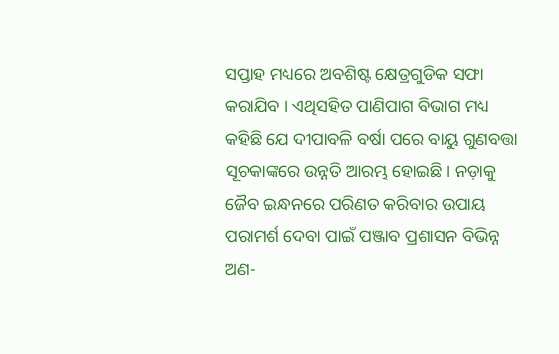ସପ୍ତାହ ମଧ୍ୟରେ ଅବଶିଷ୍ଟ କ୍ଷେତ୍ରଗୁଡିକ ସଫା କରାଯିବ । ଏଥିସହିତ ପାଣିପାଗ ବିଭାଗ ମଧ୍ୟ କହିଛି ଯେ ଦୀପାବଳି ବର୍ଷା ପରେ ବାୟୁ ଗୁଣବତ୍ତା ସୂଚକାଙ୍କରେ ଉନ୍ନତି ଆରମ୍ଭ ହୋଇଛି। ନଡ଼ାକୁ ଜୈବ ଇନ୍ଧନରେ ପରିଣତ କରିବାର ଉପାୟ ପରାମର୍ଶ ଦେବା ପାଇଁ ପଞ୍ଜାବ ପ୍ରଶାସନ ବିଭିନ୍ନ ଅଣ-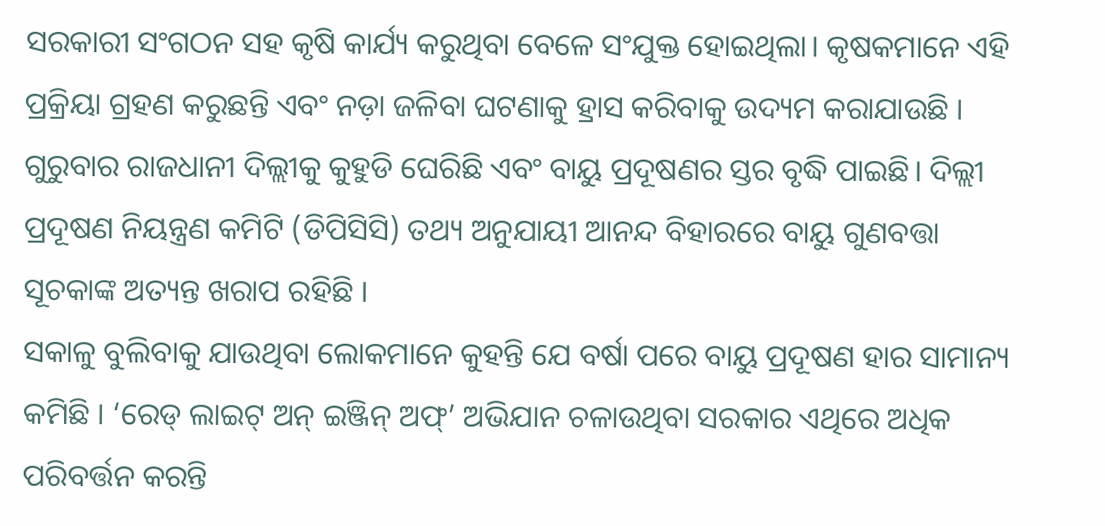ସରକାରୀ ସଂଗଠନ ସହ କୃଷି କାର୍ଯ୍ୟ କରୁଥିବା ବେଳେ ସଂଯୁକ୍ତ ହୋଇଥିଲା। କୃଷକମାନେ ଏହି ପ୍ରକ୍ରିୟା ଗ୍ରହଣ କରୁଛନ୍ତି ଏବଂ ନଡ଼ା ଜଳିବା ଘଟଣାକୁ ହ୍ରାସ କରିବାକୁ ଉଦ୍ୟମ କରାଯାଉଛି ।
ଗୁରୁବାର ରାଜଧାନୀ ଦିଲ୍ଲୀକୁ କୁହୁଡି ଘେରିଛି ଏବଂ ବାୟୁ ପ୍ରଦୂଷଣର ସ୍ତର ବୃଦ୍ଧି ପାଇଛି। ଦିଲ୍ଲୀ ପ୍ରଦୂଷଣ ନିୟନ୍ତ୍ରଣ କମିଟି (ଡିପିସିସି) ତଥ୍ୟ ଅନୁଯାୟୀ ଆନନ୍ଦ ବିହାରରେ ବାୟୁ ଗୁଣବତ୍ତା ସୂଚକାଙ୍କ ଅତ୍ୟନ୍ତ ଖରାପ ରହିଛି ।
ସକାଳୁ ବୁଲିବାକୁ ଯାଉଥିବା ଲୋକମାନେ କୁହନ୍ତି ଯେ ବର୍ଷା ପରେ ବାୟୁ ପ୍ରଦୂଷଣ ହାର ସାମାନ୍ୟ କମିଛି । ‘ରେଡ୍ ଲାଇଟ୍ ଅନ୍ ଇଞ୍ଜିନ୍ ଅଫ୍’ ଅଭିଯାନ ଚଳାଉଥିବା ସରକାର ଏଥିରେ ଅଧିକ ପରିବର୍ତ୍ତନ କରନ୍ତି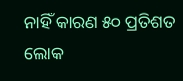ନାହିଁ କାରଣ ୫୦ ପ୍ରତିଶତ ଲୋକ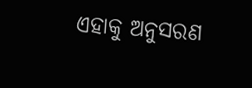ଏହାକୁ ଅନୁସରଣ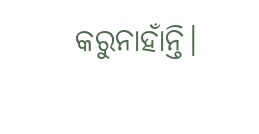କରୁନାହାଁନ୍ତି।